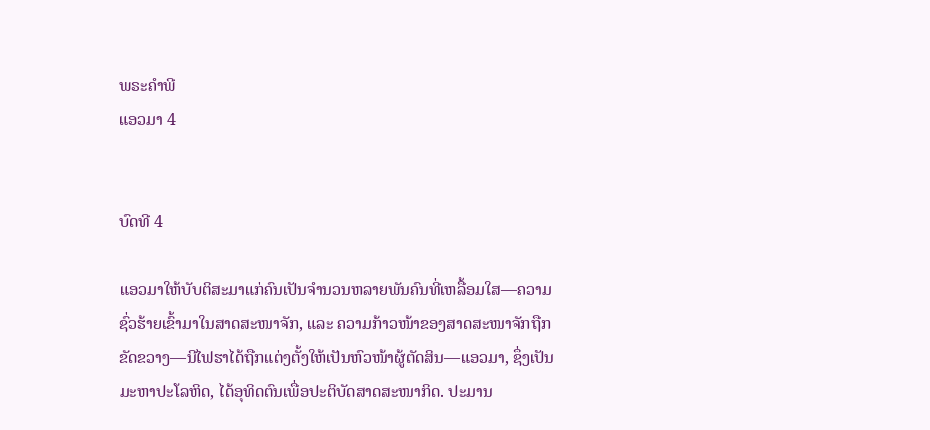ພຣະຄຳພີ
ແອວມາ 4


ບົດທີ 4

ແອວມາໃຫ້ບັບຕິສະມາແກ່ຄົນເປັນຈຳນວນຫລາຍພັນຄົນທີ່ເຫລື້ອມໃສ—ຄວາມຊົ່ວຮ້າຍເຂົ້າມາໃນສາດສະໜາຈັກ, ແລະ ຄວາມກ້າວໜ້າຂອງສາດສະໜາຈັກຖືກຂັດຂວາງ—ນີໄຟຮາໄດ້ຖືກແຕ່ງຕັ້ງໃຫ້ເປັນຫົວໜ້າຜູ້ຕັດສິນ—ແອວມາ, ຊຶ່ງເປັນມະຫາປະໂລຫິດ, ໄດ້ອຸທິດຕົນເພື່ອປະຕິບັດສາດສະໜາກິດ. ປະມານ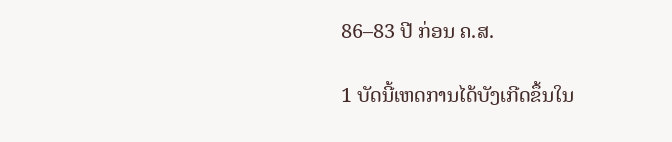86–83 ປີ ກ່ອນ ຄ.ສ.

1 ບັດນີ້ເຫດການໄດ້ບັງເກີດຂຶ້ນໃນ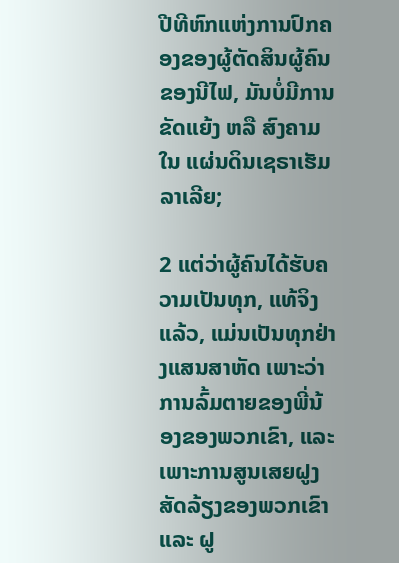ປີທີຫົກແຫ່ງການປົກຄອງຂອງຜູ້ຕັດສິນຜູ້ຄົນຂອງນີໄຟ, ມັນບໍ່ມີການຂັດແຍ້ງ ຫລື ສົງຄາມໃນ ແຜ່ນດິນເຊຣາເຮັມລາເລີຍ;

2 ແຕ່ວ່າຜູ້ຄົນໄດ້ຮັບຄວາມເປັນທຸກ, ແທ້ຈິງແລ້ວ, ແມ່ນເປັນທຸກຢ່າງແສນສາຫັດ ເພາະວ່າ ການລົ້ມຕາຍຂອງພີ່ນ້ອງຂອງພວກເຂົາ, ແລະ ເພາະການສູນເສຍຝູງສັດລ້ຽງຂອງພວກເຂົາ ແລະ ຝູ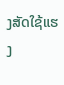ງສັດໃຊ້ແຮງ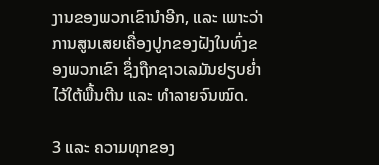ງານຂອງພວກເຂົານຳອີກ, ແລະ ເພາະວ່າການສູນເສຍເຄື່ອງປູກຂອງຝັງໃນທົ່ງຂອງພວກເຂົາ ຊຶ່ງຖືກຊາວເລມັນຢຽບຍ່ຳໄວ້ໃຕ້ພື້ນຕີນ ແລະ ທຳລາຍຈົນໝົດ.

3 ແລະ ຄວາມທຸກຂອງ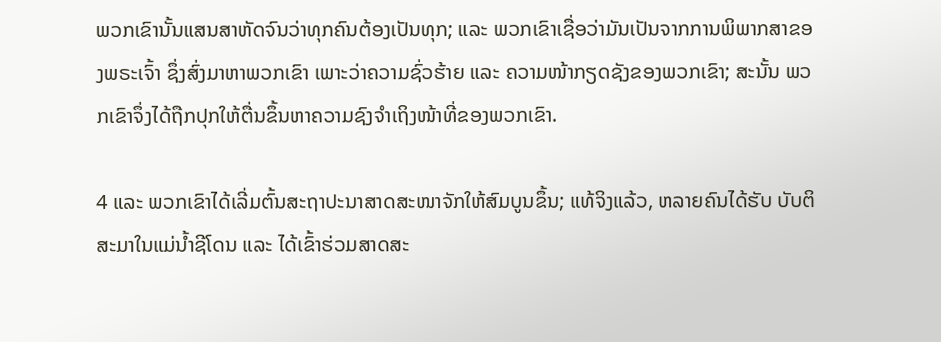ພວກເຂົານັ້ນແສນສາຫັດຈົນວ່າທຸກຄົນຕ້ອງເປັນທຸກ; ແລະ ພວກເຂົາເຊື່ອວ່າມັນເປັນຈາກການພິພາກສາຂອງພຣະເຈົ້າ ຊຶ່ງສົ່ງມາຫາພວກເຂົາ ເພາະວ່າຄວາມຊົ່ວຮ້າຍ ແລະ ຄວາມໜ້າກຽດຊັງຂອງພວກເຂົາ; ສະນັ້ນ ພວກເຂົາຈຶ່ງໄດ້ຖືກປຸກໃຫ້ຕື່ນຂຶ້ນຫາຄວາມຊົງຈຳເຖິງໜ້າທີ່ຂອງພວກເຂົາ.

4 ແລະ ພວກເຂົາໄດ້ເລີ່ມຕົ້ນສະຖາປະນາສາດສະໜາຈັກໃຫ້ສົມບູນຂຶ້ນ; ແທ້ຈິງແລ້ວ, ຫລາຍຄົນໄດ້ຮັບ ບັບຕິສະມາໃນແມ່ນ້ຳຊີໂດນ ແລະ ໄດ້ເຂົ້າຮ່ວມສາດສະ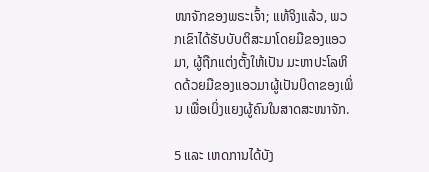ໜາຈັກຂອງພຣະເຈົ້າ; ແທ້ຈິງແລ້ວ, ພວກເຂົາໄດ້ຮັບບັບຕິສະມາໂດຍມືຂອງແອວມາ, ຜູ້ຖືກແຕ່ງຕັ້ງໃຫ້ເປັນ ມະຫາປະໂລຫິດດ້ວຍມືຂອງແອວມາຜູ້ເປັນບິດາຂອງເພິ່ນ ເພື່ອເບິ່ງແຍງຜູ້ຄົນໃນສາດສະໜາຈັກ.

5 ແລະ ເຫດການໄດ້ບັງ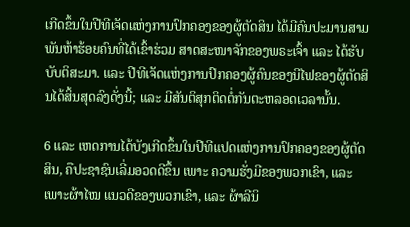ເກີດຂຶ້ນໃນປີທີເຈັດແຫ່ງການປົກຄອງຂອງຜູ້ຕັດສິນ ໄດ້ມີຄົນປະມານສາມພັນຫ້າຮ້ອຍຄົນທີ່ໄດ້ເຂົ້າຮ່ວມ ສາດສະໜາຈັກຂອງພຣະເຈົ້າ ແລະ ໄດ້ຮັບບັບຕິສະມາ. ແລະ ປີທີເຈັດແຫ່ງການປົກຄອງຜູ້ຄົນຂອງນີໄຟຂອງຜູ້ຕັດສິນໄດ້ສິ້ນສຸດລົງດັ່ງນີ້; ແລະ ມີສັນຕິສຸກຕິດຕໍ່ກັນຕະຫລອດເວລານັ້ນ.

6 ແລະ ເຫດການໄດ້ບັງເກີດຂຶ້ນໃນປີທີແປດແຫ່ງການປົກຄອງຂອງຜູ້ຕັດສິນ, ຄືປະຊາຊົນເລີ່ມອວດດີຂຶ້ນ ເພາະ ຄວາມຮັ່ງມີຂອງພວກເຂົາ, ແລະ ເພາະຜ້າໄໝ ແນວດີຂອງພວກເຂົາ, ແລະ ຜ້າລີນິ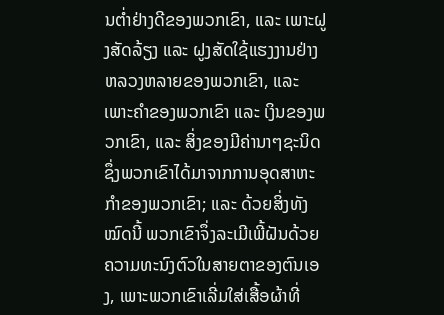ນຕ່ຳຢ່າງດີຂອງພວກເຂົາ, ແລະ ເພາະຝູງສັດລ້ຽງ ແລະ ຝູງສັດໃຊ້ແຮງງານຢ່າງຫລວງຫລາຍຂອງພວກເຂົາ, ແລະ ເພາະຄຳຂອງພວກເຂົາ ແລະ ເງິນຂອງພວກເຂົາ, ແລະ ສິ່ງຂອງມີຄ່ານາໆຊະນິດຊຶ່ງພວກເຂົາໄດ້ມາຈາກການອຸດສາຫະກຳຂອງພວກເຂົາ; ແລະ ດ້ວຍສິ່ງທັງໝົດນີ້ ພວກເຂົາຈຶ່ງລະເມີເພີ້ຝັນດ້ວຍຄວາມທະນົງຕົວໃນສາຍຕາຂອງຕົນເອງ, ເພາະພວກເຂົາເລີ່ມໃສ່ເສື້ອຜ້າທີ່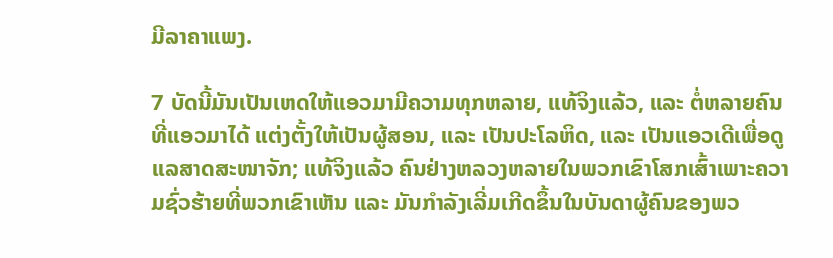ມີລາຄາແພງ.

7 ບັດນີ້ມັນເປັນເຫດໃຫ້ແອວມາມີຄວາມທຸກຫລາຍ, ແທ້ຈິງແລ້ວ, ແລະ ຕໍ່ຫລາຍຄົນທີ່ແອວມາໄດ້ ແຕ່ງຕັ້ງໃຫ້ເປັນຜູ້ສອນ, ແລະ ເປັນປະໂລຫິດ, ແລະ ເປັນແອວເດີເພື່ອດູແລສາດສະໜາຈັກ; ແທ້ຈິງແລ້ວ ຄົນຢ່າງຫລວງຫລາຍໃນພວກເຂົາໂສກເສົ້າເພາະຄວາມຊົ່ວຮ້າຍທີ່ພວກເຂົາເຫັນ ແລະ ມັນກຳລັງເລີ່ມເກີດຂຶ້ນໃນບັນດາຜູ້ຄົນຂອງພວ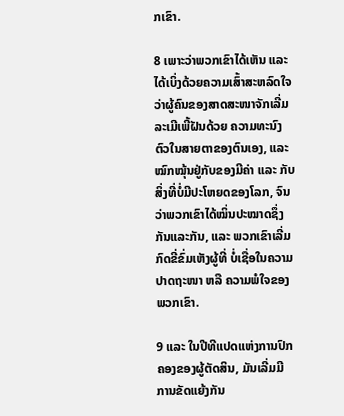ກເຂົາ.

8 ເພາະວ່າພວກເຂົາໄດ້ເຫັນ ແລະ ໄດ້ເບິ່ງດ້ວຍຄວາມເສົ້າສະຫລົດໃຈ ວ່າຜູ້ຄົນຂອງສາດສະໜາຈັກເລີ່ມລະເມີເພີ້ຝັນດ້ວຍ ຄວາມທະນົງຕົວໃນສາຍຕາຂອງຕົນເອງ, ແລະ ໝົກໝຸ້ນຢູ່ກັບຂອງມີຄ່າ ແລະ ກັບສິ່ງທີ່ບໍ່ມີປະໂຫຍດຂອງໂລກ, ຈົນວ່າພວກເຂົາໄດ້ໝິ່ນປະໝາດຊຶ່ງກັນແລະກັນ, ແລະ ພວກເຂົາເລີ່ມກົດຂີ່ຂົ່ມເຫັງຜູ້ທີ່ ບໍ່ເຊື່ອໃນຄວາມປາດຖະໜາ ຫລື ຄວາມພໍໃຈຂອງພວກເຂົາ.

9 ແລະ ໃນປີທີແປດແຫ່ງການປົກຄອງຂອງຜູ້ຕັດສິນ, ມັນເລີ່ມມີ ການຂັດແຍ້ງກັນ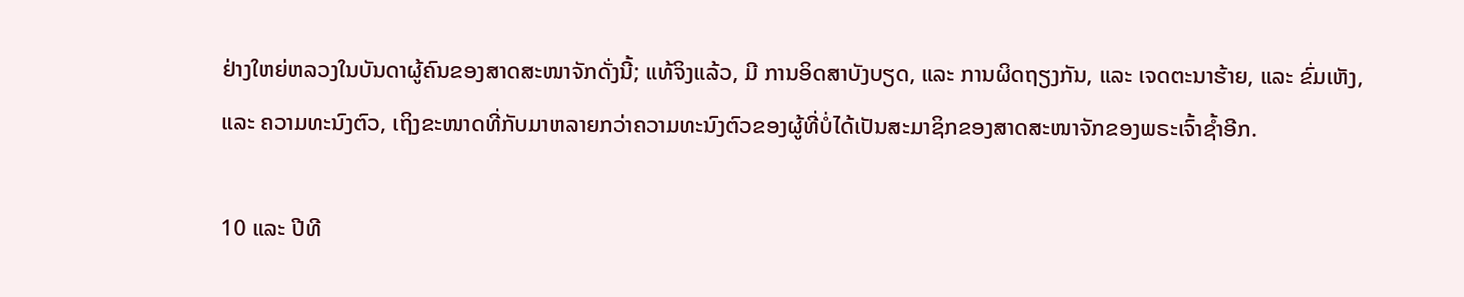ຢ່າງໃຫຍ່ຫລວງໃນບັນດາຜູ້ຄົນຂອງສາດສະໜາຈັກດັ່ງນີ້; ແທ້ຈິງແລ້ວ, ມີ ການອິດສາບັງບຽດ, ແລະ ການຜິດຖຽງກັນ, ແລະ ເຈດຕະນາຮ້າຍ, ແລະ ຂົ່ມເຫັງ, ແລະ ຄວາມທະນົງຕົວ, ເຖິງຂະໜາດທີ່ກັບມາຫລາຍກວ່າຄວາມທະນົງຕົວຂອງຜູ້ທີ່ບໍ່ໄດ້ເປັນສະມາຊິກຂອງສາດສະໜາຈັກຂອງພຣະເຈົ້າຊ້ຳອີກ.

10 ແລະ ປີທີ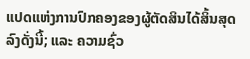ແປດແຫ່ງການປົກຄອງຂອງຜູ້ຕັດສິນໄດ້ສິ້ນສຸດລົງດັ່ງນີ້; ແລະ ຄວາມຊົ່ວ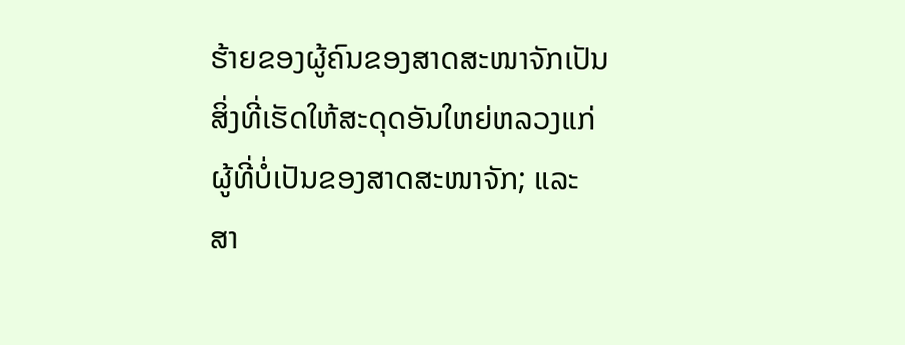ຮ້າຍຂອງຜູ້ຄົນຂອງສາດສະໜາຈັກເປັນສິ່ງທີ່ເຮັດໃຫ້ສະດຸດອັນໃຫຍ່ຫລວງແກ່ຜູ້ທີ່ບໍ່ເປັນຂອງສາດສະໜາຈັກ; ແລະ ສາ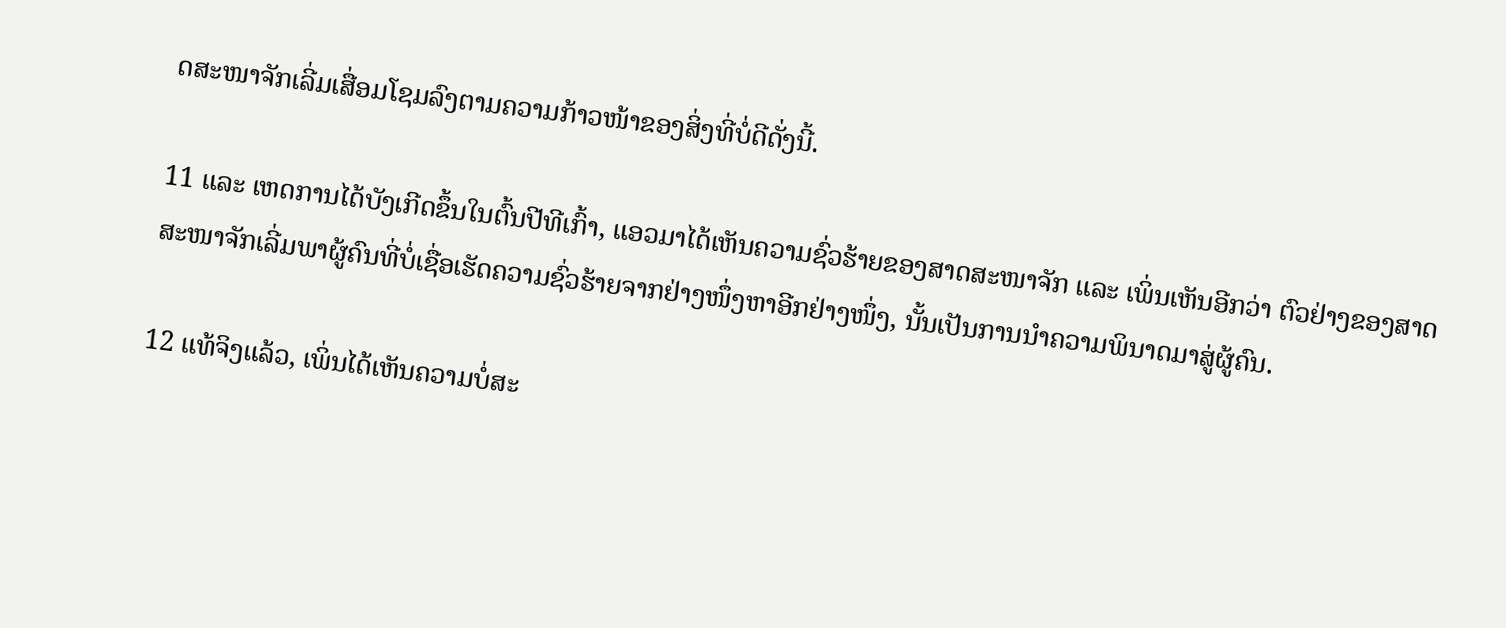ດສະໜາຈັກເລີ່ມເສື່ອມໂຊມລົງຕາມຄວາມກ້າວໜ້າຂອງສິ່ງທີ່ບໍ່ດີດັ່ງນີ້.

11 ແລະ ເຫດການໄດ້ບັງເກີດຂຶ້ນໃນຕົ້ນປີທີເກົ້າ, ແອວມາໄດ້ເຫັນຄວາມຊົ່ວຮ້າຍຂອງສາດສະໜາຈັກ ແລະ ເພິ່ນເຫັນອີກວ່າ ຕົວຢ່າງຂອງສາດສະໜາຈັກເລີ່ມພາຜູ້ຄົນທີ່ບໍ່ເຊື່ອເຮັດຄວາມຊົ່ວຮ້າຍຈາກຢ່າງໜຶ່ງຫາອີກຢ່າງໜຶ່ງ, ນັ້ນເປັນການນຳຄວາມພິນາດມາສູ່ຜູ້ຄົນ.

12 ແທ້ຈິງແລ້ວ, ເພິ່ນໄດ້ເຫັນຄວາມບໍ່ສະ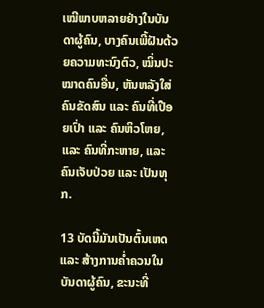ເໝີພາບຫລາຍຢ່າງໃນບັນດາຜູ້ຄົນ, ບາງຄົນເພີ້ຝັນດ້ວຍຄວາມທະນົງຕົວ, ໝິ່ນປະໝາດຄົນອື່ນ, ຫັນຫລັງໃສ່ ຄົນຂັດສົນ ແລະ ຄົນທີ່ເປືອຍເປົ່າ ແລະ ຄົນຫິວໂຫຍ, ແລະ ຄົນທີ່ກະຫາຍ, ແລະ ຄົນເຈັບປ່ວຍ ແລະ ເປັນທຸກ.

13 ບັດນີ້ມັນເປັນຕົ້ນເຫດ ແລະ ສ້າງການຄ່ຳຄວນໃນບັນດາຜູ້ຄົນ, ຂະນະທີ່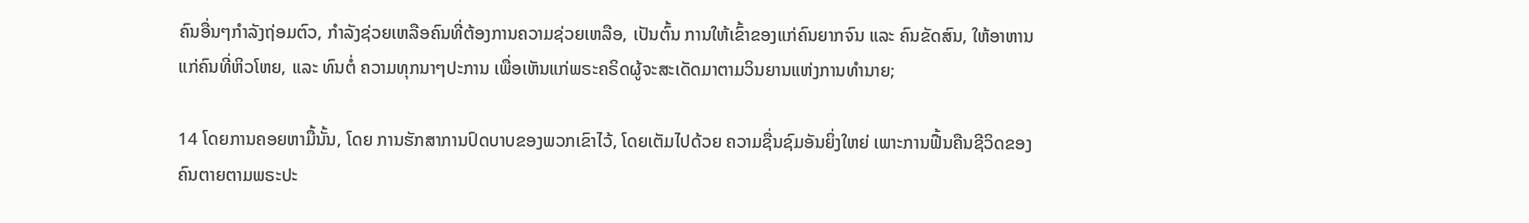ຄົນອື່ນໆກຳລັງຖ່ອມຕົວ, ກຳລັງຊ່ວຍເຫລືອຄົນທີ່ຕ້ອງການຄວາມຊ່ວຍເຫລືອ, ເປັນຕົ້ນ ການໃຫ້ເຂົ້າຂອງແກ່ຄົນຍາກຈົນ ແລະ ຄົນຂັດສົນ, ໃຫ້ອາຫານແກ່ຄົນທີ່ຫິວໂຫຍ, ແລະ ທົນຕໍ່ ຄວາມທຸກນາໆປະການ ເພື່ອເຫັນແກ່ພຣະຄຣິດຜູ້ຈະສະເດັດມາຕາມວິນຍານແຫ່ງການທຳນາຍ;

14 ໂດຍການຄອຍຫາມື້ນັ້ນ, ໂດຍ ການຮັກສາການປົດບາບຂອງພວກເຂົາໄວ້, ໂດຍເຕັມໄປດ້ວຍ ຄວາມຊື່ນຊົມອັນຍິ່ງໃຫຍ່ ເພາະການຟື້ນຄືນຊີວິດຂອງຄົນຕາຍຕາມພຣະປະ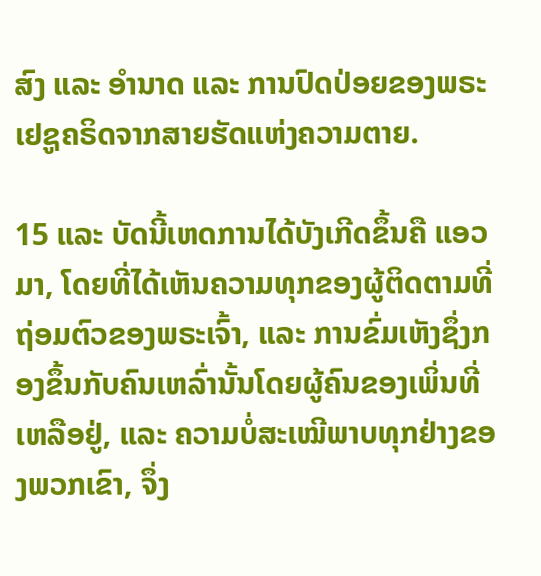ສົງ ແລະ ອຳນາດ ແລະ ການປົດປ່ອຍຂອງພຣະເຢຊູຄຣິດຈາກສາຍຮັດແຫ່ງຄວາມຕາຍ.

15 ແລະ ບັດນີ້ເຫດການໄດ້ບັງເກີດຂຶ້ນຄື ແອວມາ, ໂດຍທີ່ໄດ້ເຫັນຄວາມທຸກຂອງຜູ້ຕິດຕາມທີ່ຖ່ອມຕົວຂອງພຣະເຈົ້າ, ແລະ ການຂົ່ມເຫັງຊຶ່ງກອງຂຶ້ນກັບຄົນເຫລົ່ານັ້ນໂດຍຜູ້ຄົນຂອງເພິ່ນທີ່ເຫລືອຢູ່, ແລະ ຄວາມບໍ່ສະເໝີພາບທຸກຢ່າງຂອງພວກເຂົາ, ຈຶ່ງ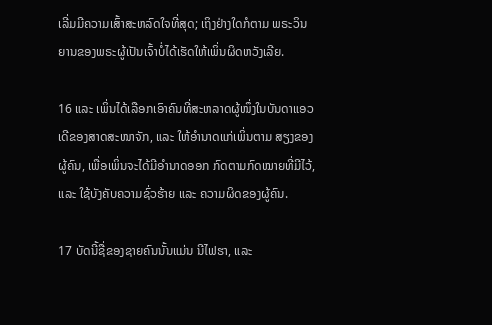ເລີ່ມມີຄວາມເສົ້າສະຫລົດໃຈທີ່ສຸດ; ເຖິງຢ່າງໃດກໍຕາມ ພຣະວິນຍານຂອງພຣະຜູ້ເປັນເຈົ້າບໍ່ໄດ້ເຮັດໃຫ້ເພິ່ນຜິດຫວັງເລີຍ.

16 ແລະ ເພິ່ນໄດ້ເລືອກເອົາຄົນທີ່ສະຫລາດຜູ້ໜຶ່ງໃນບັນດາແອວເດີຂອງສາດສະໜາຈັກ, ແລະ ໃຫ້ອຳນາດແກ່ເພິ່ນຕາມ ສຽງຂອງຜູ້ຄົນ, ເພື່ອເພິ່ນຈະໄດ້ມີອຳນາດອອກ ກົດຕາມກົດໝາຍທີ່ມີໄວ້, ແລະ ໃຊ້ບັງຄັບຄວາມຊົ່ວຮ້າຍ ແລະ ຄວາມຜິດຂອງຜູ້ຄົນ.

17 ບັດນີ້ຊື່ຂອງຊາຍຄົນນັ້ນແມ່ນ ນີໄຟຮາ, ແລະ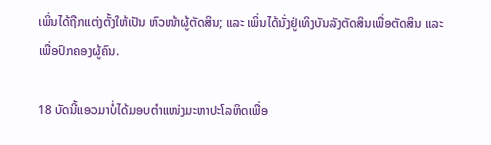ເພິ່ນໄດ້ຖືກແຕ່ງຕັ້ງໃຫ້ເປັນ ຫົວໜ້າຜູ້ຕັດສິນ; ແລະ ເພິ່ນໄດ້ນັ່ງຢູ່ເທິງບັນລັງຕັດສິນເພື່ອຕັດສິນ ແລະ ເພື່ອປົກຄອງຜູ້ຄົນ.

18 ບັດນີ້ແອວມາບໍ່ໄດ້ມອບຕຳແໜ່ງມະຫາປະໂລຫິດເພື່ອ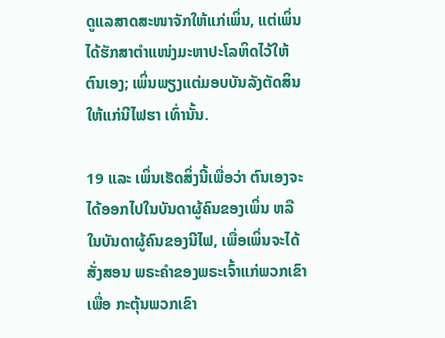ດູແລສາດສະໜາຈັກໃຫ້ແກ່ເພິ່ນ, ແຕ່ເພິ່ນໄດ້ຮັກສາຕຳແໜ່ງມະຫາປະໂລຫິດໄວ້ໃຫ້ຕົນເອງ; ເພິ່ນພຽງແຕ່ມອບບັນລັງຕັດສິນໃຫ້ແກ່ນີໄຟຮາ ເທົ່ານັ້ນ.

19 ແລະ ເພິ່ນເຮັດສິ່ງນີ້ເພື່ອວ່າ ຕົນເອງຈະໄດ້ອອກໄປໃນບັນດາຜູ້ຄົນຂອງເພິ່ນ ຫລື ໃນບັນດາຜູ້ຄົນຂອງນີໄຟ, ເພື່ອເພິ່ນຈະໄດ້ສັ່ງສອນ ພຣະຄຳຂອງພຣະເຈົ້າແກ່ພວກເຂົາເພື່ອ ກະຕຸ້ນພວກເຂົາ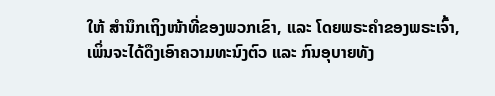ໃຫ້ ສຳນຶກເຖິງໜ້າທີ່ຂອງພວກເຂົາ, ແລະ ໂດຍພຣະຄຳຂອງພຣະເຈົ້າ, ເພິ່ນຈະໄດ້ດຶງເອົາຄວາມທະນົງຕົວ ແລະ ກົນອຸບາຍທັງ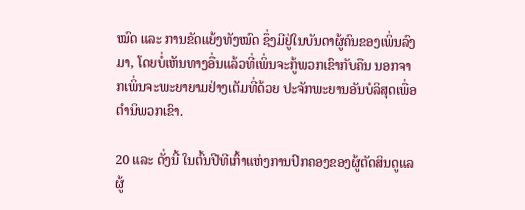ໝົດ ແລະ ການຂັດແຍ້ງທັງໝົດ ຊຶ່ງມີຢູ່ໃນບັນດາຜູ້ຄົນຂອງເພິ່ນລົງມາ, ໂດຍບໍ່ເຫັນທາງອື່ນແລ້ວທີ່ເພິ່ນຈະກູ້ພວກເຂົາກັບຄືນ ນອກຈາກເພິ່ນຈະພະຍາຍາມຢ່າງເຕັມທີ່ດ້ວຍ ປະຈັກພະຍານອັນບໍລິສຸດເພື່ອຕຳນິພວກເຂົາ.

20 ແລະ ດັ່ງນີ້ ໃນຕົ້ນປີທີເກົ້າແຫ່ງການປົກຄອງຂອງຜູ້ຕັດສິນດູແລຜູ້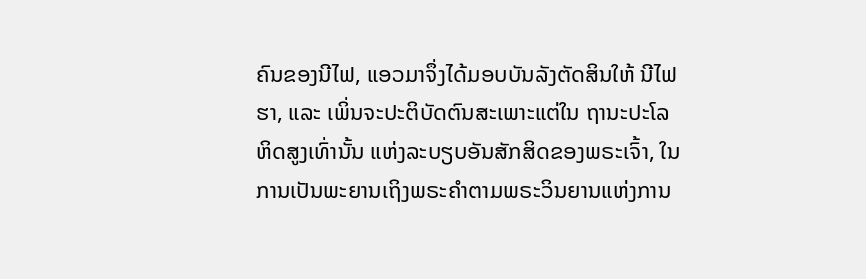ຄົນຂອງນີໄຟ, ແອວມາຈຶ່ງໄດ້ມອບບັນລັງຕັດສິນໃຫ້ ນີໄຟຮາ, ແລະ ເພິ່ນຈະປະຕິບັດຕົນສະເພາະແຕ່ໃນ ຖານະປະໂລຫິດສູງເທົ່ານັ້ນ ແຫ່ງລະບຽບອັນສັກສິດຂອງພຣະເຈົ້າ, ໃນການເປັນພະຍານເຖິງພຣະຄຳຕາມພຣະວິນຍານແຫ່ງການ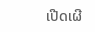ເປີດເຜີ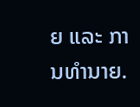ຍ ແລະ ການທຳນາຍ.